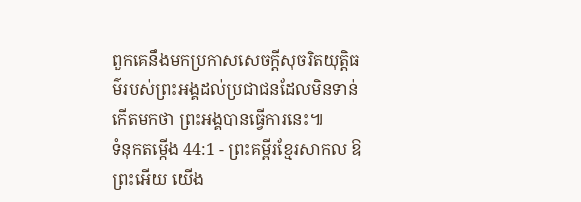ពួកគេនឹងមកប្រកាសសេចក្ដីសុចរិតយុត្តិធម៌របស់ព្រះអង្គដល់ប្រជាជនដែលមិនទាន់កើតមកថា ព្រះអង្គបានធ្វើការនេះ៕
ទំនុកតម្កើង 44:1 - ព្រះគម្ពីរខ្មែរសាកល ឱព្រះអើយ យើង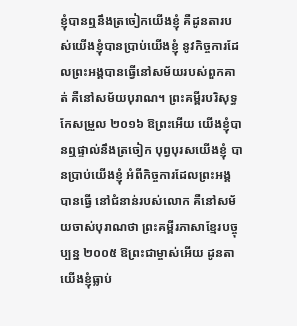ខ្ញុំបានឮនឹងត្រចៀកយើងខ្ញុំ គឺដូនតារបស់យើងខ្ញុំបានប្រាប់យើងខ្ញុំ នូវកិច្ចការដែលព្រះអង្គបានធ្វើនៅសម័យរបស់ពួកគាត់ គឺនៅសម័យបុរាណ។ ព្រះគម្ពីរបរិសុទ្ធកែសម្រួល ២០១៦ ឱព្រះអើយ យើងខ្ញុំបានឮផ្ទាល់នឹងត្រចៀក បុព្វបុរសយើងខ្ញុំ បានប្រាប់យើងខ្ញុំ អំពីកិច្ចការដែលព្រះអង្គបានធ្វើ នៅជំនាន់របស់លោក គឺនៅសម័យចាស់បុរាណថា ព្រះគម្ពីរភាសាខ្មែរបច្ចុប្បន្ន ២០០៥ ឱព្រះជាម្ចាស់អើយ ដូនតាយើងខ្ញុំធ្លាប់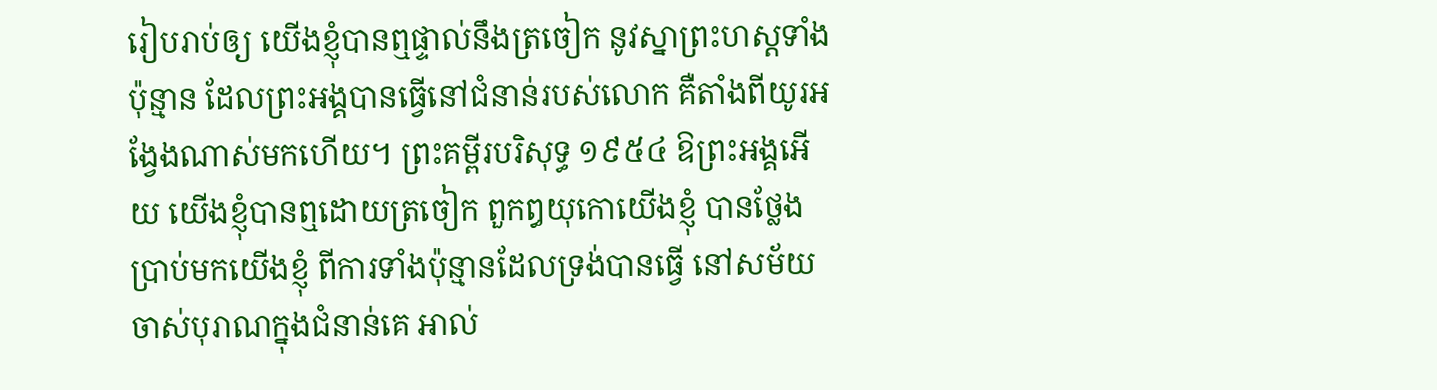រៀបរាប់ឲ្យ យើងខ្ញុំបានឮផ្ទាល់នឹងត្រចៀក នូវស្នាព្រះហស្ដទាំងប៉ុន្មាន ដែលព្រះអង្គបានធ្វើនៅជំនាន់របស់លោក គឺតាំងពីយូរអង្វែងណាស់មកហើយ។ ព្រះគម្ពីរបរិសុទ្ធ ១៩៥៤ ឱព្រះអង្គអើយ យើងខ្ញុំបានឮដោយត្រចៀក ពួកឰយុកោយើងខ្ញុំ បានថ្លែងប្រាប់មកយើងខ្ញុំ ពីការទាំងប៉ុន្មានដែលទ្រង់បានធ្វើ នៅសម័យចាស់បុរាណក្នុងជំនាន់គេ អាល់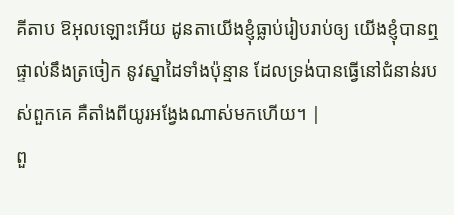គីតាប ឱអុលឡោះអើយ ដូនតាយើងខ្ញុំធ្លាប់រៀបរាប់ឲ្យ យើងខ្ញុំបានឮផ្ទាល់នឹងត្រចៀក នូវស្នាដៃទាំងប៉ុន្មាន ដែលទ្រង់បានធ្វើនៅជំនាន់របស់ពួកគេ គឺតាំងពីយូរអង្វែងណាស់មកហើយ។ |
ពួ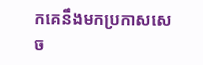កគេនឹងមកប្រកាសសេច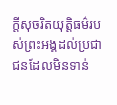ក្ដីសុចរិតយុត្តិធម៌របស់ព្រះអង្គដល់ប្រជាជនដែលមិនទាន់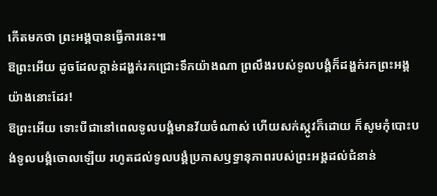កើតមកថា ព្រះអង្គបានធ្វើការនេះ៕
ឱព្រះអើយ ដូចដែលក្ដាន់ដង្ហក់រកជ្រោះទឹកយ៉ាងណា ព្រលឹងរបស់ទូលបង្គំក៏ដង្ហក់រកព្រះអង្គយ៉ាងនោះដែរ!
ឱព្រះអើយ ទោះបីជានៅពេលទូលបង្គំមានវ័យចំណាស់ ហើយសក់ស្កូវក៏ដោយ ក៏សូមកុំបោះបង់ទូលបង្គំចោលឡើយ រហូតដល់ទូលបង្គំប្រកាសឫទ្ធានុភាពរបស់ព្រះអង្គដល់ជំនាន់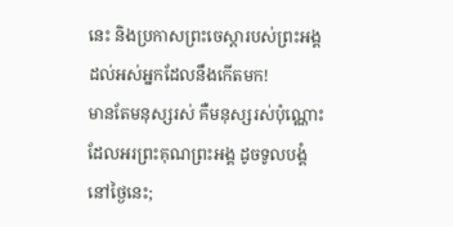នេះ និងប្រកាសព្រះចេស្ដារបស់ព្រះអង្គដល់អស់អ្នកដែលនឹងកើតមក!
មានតែមនុស្សរស់ គឺមនុស្សរស់ប៉ុណ្ណោះ ដែលអរព្រះគុណព្រះអង្គ ដូចទូលបង្គំនៅថ្ងៃនេះ;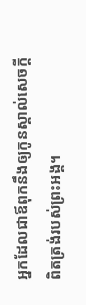អ្នកដែលជាឪពុកនឹងឲ្យកូនស្គាល់សេចក្ដីពិតត្រង់របស់ព្រះអង្គ។